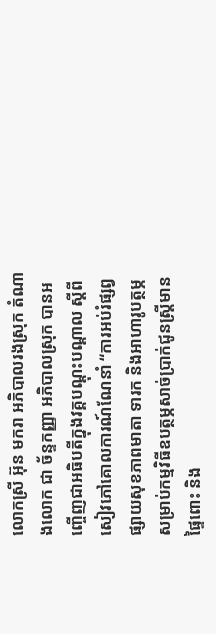លោកស្រី អ៊ុន មករា អភិបាលរងស្រុក តំណាងលោក ជា ច័ន្ទកញ្ញា អភិបាលស្រុក បានអញ្ចើញជាអធិបតីក្នុងវគ្គបណ្តុះបណ្តាល ស្តីពីសៀវភៅគោលការណ៍ណែនាំ “ការអប់រំផ្សព្វផ្សាយសុខភាពមាតា ទារក និងអាហារូបត្ថម្ភ សម្រាប់កម្មវិធីឧបត្ថម្ភសាច់ប្រាក់ជូនស្ត្រីមានផ្ទៃពោះ និង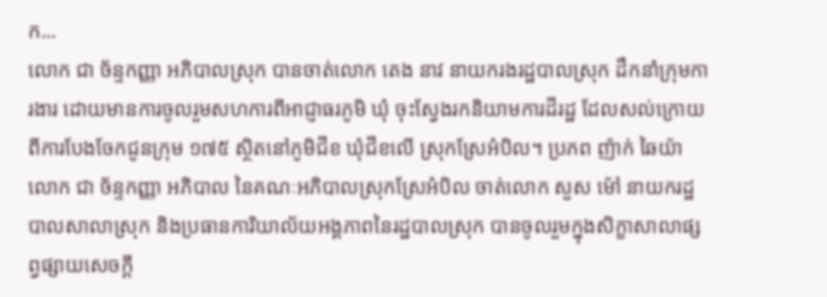ក...
លោក ជា ច័ន្ទកញ្ញា អភិបាលស្រុក បានចាត់លោក តេង នាវ នាយករងរដ្ឋបាលស្រុក ដឹកនាំក្រុមការងារ ដោយមានការចូលរួមសហការពីអាជ្ញាធរភូមិ ឃុំ ចុះស្វែងរកនិយាមការដីរដ្ឋ ដែលសល់ក្រោយពីការបែងចែកជូនក្រុម ១៧៥ ស្ថិតនៅភូមិជីខ ឃុំជីខលើ ស្រុកស្រែអំបិល។ ប្រភព ញ៉ាក់ ឆៃយ៉ា
លោក ជា ច័ន្ទកញ្ញា អភិបាល នៃគណៈអភិបាលស្រុកស្រែអំបិល ចាត់លោក សួស ម៉ៅ នាយករដ្ឋបាលសាលាស្រុក និងប្រធានការិយាល័យអង្គភាពនៃរដ្ឋបាលស្រុក បានចូលរួមក្នុងសិក្ខាសាលាផ្សព្វផ្សាយសេចក្តី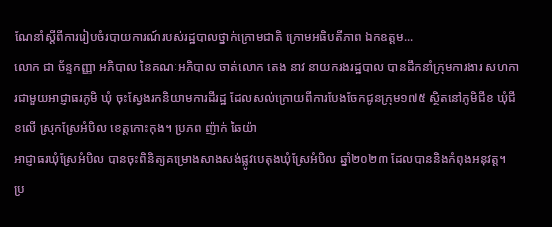ណែនាំស្តីពីការរៀបចំរបាយការណ៍របស់រដ្ឋបាលថ្នាក់ក្រោមជាតិ ក្រោមអធិបតីភាព ឯកឧត្តម...
លោក ជា ច័ន្ទកញ្ញា អភិបាល នៃគណៈអភិបាល ចាត់លោក តេង នាវ នាយករងរដ្ឋបាល បានដឹកនាំក្រុមការងារ សហការជាមួយអាជ្ញាធរភូមិ ឃុំ ចុះស្វែងរកនិយាមការដីរដ្ឋ ដែលសល់ក្រោយពីការបែងចែកជូនក្រុម១៧៥ ស្ថិតនៅភូមិជីខ ឃុំជីខលើ ស្រុកស្រែអំបិល ខេត្តកោះកុង។ ប្រភព ញ៉ាក់ ឆៃយ៉ា
អាជ្ញាធរឃុំស្រែអំបិល បានចុះពិនិត្យគម្រោងសាងសង់ផ្លូវបេតុងឃុំស្រែអំបិល ឆ្នាំ២០២៣ ដែលបាននិងកំពុងអនុវត្ត។ ប្រ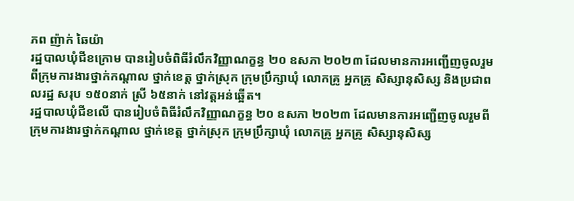ភព ញ៉ាក់ ឆៃយ៉ា
រដ្ឋបាលឃុំជីខក្រោម បានរៀបចំពិធីរំលឹកវិញ្ញាណក្ខន្ធ ២០ ឧសភា ២០២៣ ដែលមានការអញ្ជើញចូលរួមពីក្រុមការងារថ្នាក់កណ្ដាល ថ្នាក់ខេត្ត ថ្នាក់ស្រុក ក្រុមប្រឹក្សាឃុំ លោកគ្រូ អ្នកគ្រូ សិស្សានុសិស្ស និងប្រជាពលរដ្ឋ សរុប ១៥០នាក់ ស្រី ៦៥នាក់ នៅវត្តអន់ឆ្អើត។
រដ្ឋបាលឃុំជីខលើ បានរៀបចំពិធីរំលឹកវិញ្ញាណក្ខន្ធ ២០ ឧសភា ២០២៣ ដែលមានការអញ្ជើញចូលរួមពីក្រុមការងារថ្នាក់កណ្ដាល ថ្នាក់ខេត្ត ថ្នាក់ស្រុក ក្រុមប្រឹក្សាឃុំ លោកគ្រូ អ្នកគ្រូ សិស្សានុសិស្ស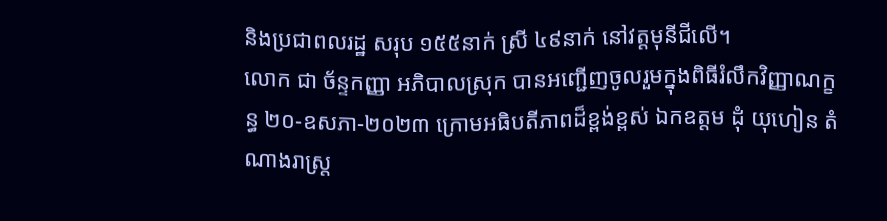និងប្រជាពលរដ្ឋ សរុប ១៥៥នាក់ ស្រី ៤៩នាក់ នៅវត្តមុនីជីលើ។
លោក ជា ច័ន្ទកញ្ញា អភិបាលស្រុក បានអញ្ជើញចូលរួមក្នុងពិធីរំលឹកវិញ្ញាណក្ខន្ធ ២០-ឧសភា-២០២៣ ក្រោមអធិបតីភាពដ៏ខ្ពង់ខ្ពស់ ឯកឧត្តម ដុំ យុហៀន តំណាងរាស្ត្រ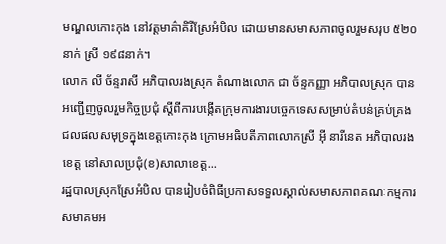មណ្ឌលកោះកុង នៅវត្តមាគ៌ាគិរីស្រែអំបិល ដោយមានសមាសភាពចូលរួមសរុប ៥២០នាក់ ស្រី ១៩៨នាក់។
លោក លី ច័ន្ទរាសី អភិបាលរងស្រុក តំណាងលោក ជា ច័ន្ទកញ្ញា អភិបាលស្រុក បានអញ្ជើញចូលរួមកិច្ចប្រជុំ ស្តីពីការបង្កើតក្រុមការងារបច្ចេកទេសសម្រាប់តំបន់គ្រប់គ្រងជលផលសមុទ្រក្នុងខេត្តកោះកុង ក្រោមអធិបតីភាពលោកស្រី អ៊ី នារីនេត អភិបាលរងខេត្ត នៅសាលប្រជុំ(ខ)សាលាខេត្ត...
រដ្ឋបាលស្រុកស្រែអំបិល បានរៀបចំពិធីប្រកាសទទួលស្គាល់សមាសភាពគណៈកម្មការសមាគមអ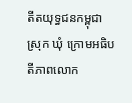តីតយុទ្ធជនកម្ពុជាស្រុក ឃុំ ក្រោមអធិបតីភាពលោក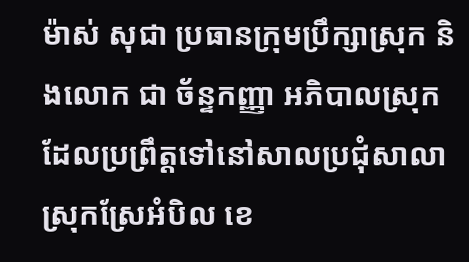ម៉ាស់ សុជា ប្រធានក្រុមប្រឹក្សាស្រុក និងលោក ជា ច័ន្ទកញ្ញា អភិបាលស្រុក ដែលប្រព្រឹត្តទៅនៅសាលប្រជុំសាលាស្រុកស្រែអំបិល ខេ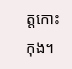ត្តកោះកុង។